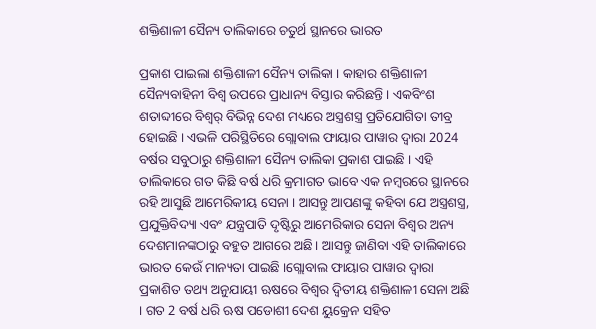ଶକ୍ତିଶାଳୀ ସୈନ୍ୟ ତାଲିକାରେ ଚତୁର୍ଥ ସ୍ଥାନରେ ଭାରତ

ପ୍ରକାଶ ପାଇଲା ଶକ୍ତିଶାଳୀ ସୈନ୍ୟ ତାଲିକା । କାହାର ଶକ୍ତିଶାଳୀ ସୈନ୍ୟବାହିନୀ ବିଶ୍ବ ଉପରେ ପ୍ରାଧାନ୍ୟ ବିସ୍ତାର କରିଛନ୍ତି । ଏକବିଂଶ ଶତାବ୍ଦୀରେ ବିଶ୍ୱର୍ ବିଭିନ୍ନ ଦେଶ ମଧ୍ୟରେ ଅସ୍ତ୍ରଶସ୍ତ୍ର ପ୍ରତିଯୋଗିତା ତୀବ୍ର ହୋଇଛି । ଏଭଳି ପରିସ୍ଥିତିରେ ଗ୍ଲୋବାଲ ଫାୟାର ପାୱାର ଦ୍ୱାରା 2024 ବର୍ଷର ସବୁଠାରୁ ଶକ୍ତିଶାଳୀ ସୈନ୍ୟ ତାଲିକା ପ୍ରକାଶ ପାଇଛି । ଏହି ତାଲିକାରେ ଗତ କିଛି ବର୍ଷ ଧରି କ୍ରମାଗତ ଭାବେ ଏକ ନମ୍ବରରେ ସ୍ଥାନରେ ରହି ଆସୁଛି ଆମେରିକୀୟ ସେନା । ଆସନ୍ତୁ ଆପଣଙ୍କୁ କହିବା ଯେ ଅସ୍ତ୍ରଶସ୍ତ୍ର, ପ୍ରଯୁକ୍ତିବିଦ୍ୟା ଏବଂ ଯନ୍ତ୍ରପାତି ଦୃଷ୍ଟିରୁ ଆମେରିକାର ସେନା ବିଶ୍ୱର ଅନ୍ୟ ଦେଶମାନଙ୍କଠାରୁ ବହୁତ ଆଗରେ ଅଛି। ଆସନ୍ତୁ ଜାଣିବା ଏହି ତାଲିକାରେ ଭାରତ କେଉଁ ମାନ୍ୟତା ପାଇଛି ।ଗ୍ଲୋବାଲ ଫାୟାର ପାୱାର ଦ୍ୱାରା ପ୍ରକାଶିତ ତଥ୍ୟ ଅନୁଯାୟୀ ଋଷରେ ବିଶ୍ୱର ଦ୍ୱିତୀୟ ଶକ୍ତିଶାଳୀ ସେନା ଅଛି । ଗତ 2 ବର୍ଷ ଧରି ଋଷ ପଡୋଶୀ ଦେଶ ୟୁକ୍ରେନ ସହିତ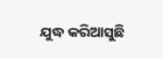ଯୁଦ୍ଧ କରିଆସୁଛି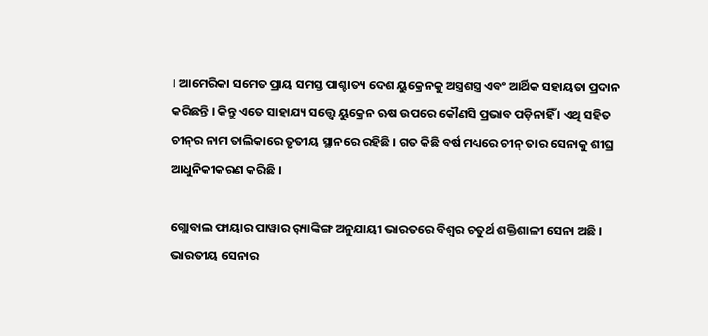। ଆମେରିକା ସମେତ ପ୍ରାୟ ସମସ୍ତ ପାଶ୍ଚାତ୍ୟ ଦେଶ ୟୁକ୍ରେନକୁ ଅସ୍ତ୍ରଶସ୍ତ୍ର ଏବଂ ଆର୍ଥିକ ସହାୟତା ପ୍ରଦାନ କରିଛନ୍ତି । କିନ୍ତୁ ଏତେ ସାହାଯ୍ୟ ସତ୍ତ୍ୱେ ୟୁକ୍ରେନ ଋଷ ଉପରେ କୌଣସି ପ୍ରଭାବ ପଡ଼ିନାହିଁ । ଏଥି ସହିତ ଚୀନ୍‌ର ନାମ ତାଲିକାରେ ତୃତୀୟ ସ୍ଥାନରେ ରହିଛି । ଗତ କିଛି ବର୍ଷ ମଧ୍ୟରେ ଚୀନ୍ ତାର ସେନାକୁ ଶୀଘ୍ର ଆଧୁନିକୀକରଣ କରିଛି ।

ଗ୍ଲୋବାଲ ଫାୟାର ପାୱାର ର଼୍ୟାଙ୍କିଙ୍ଗ ଅନୁଯାୟୀ ଭାରତରେ ବିଶ୍ୱର ଚତୁର୍ଥ ଶକ୍ତିଶାଳୀ ସେନା ଅଛି । ଭାରତୀୟ ସେନାର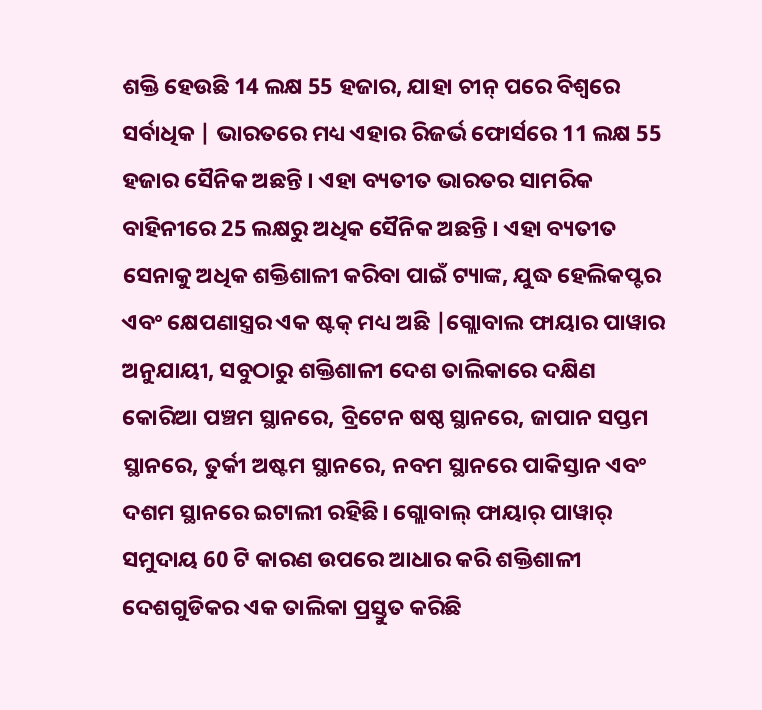ଶକ୍ତି ହେଉଛି 14 ଲକ୍ଷ 55 ହଜାର, ଯାହା ଚୀନ୍ ପରେ ବିଶ୍ୱରେ ସର୍ବାଧିକ | ଭାରତରେ ମଧ୍ୟ ଏହାର ରିଜର୍ଭ ଫୋର୍ସରେ 11 ଲକ୍ଷ 55 ହଜାର ସୈନିକ ଅଛନ୍ତି । ଏହା ବ୍ୟତୀତ ଭାରତର ସାମରିକ ବାହିନୀରେ 25 ଲକ୍ଷରୁ ଅଧିକ ସୈନିକ ଅଛନ୍ତି । ଏହା ବ୍ୟତୀତ ସେନାକୁ ଅଧିକ ଶକ୍ତିଶାଳୀ କରିବା ପାଇଁ ଟ୍ୟାଙ୍କ, ଯୁଦ୍ଧ ହେଲିକପ୍ଟର ଏବଂ କ୍ଷେପଣାସ୍ତ୍ରର ଏକ ଷ୍ଟକ୍ ମଧ୍ୟ ଅଛି |ଗ୍ଲୋବାଲ ଫାୟାର ପାୱାର ଅନୁଯାୟୀ, ସବୁଠାରୁ ଶକ୍ତିଶାଳୀ ଦେଶ ତାଲିକାରେ ଦକ୍ଷିଣ କୋରିଆ ପଞ୍ଚମ ସ୍ଥାନରେ, ବ୍ରିଟେନ ଷଷ୍ଠ ସ୍ଥାନରେ, ଜାପାନ ସପ୍ତମ ସ୍ଥାନରେ, ତୁର୍କୀ ଅଷ୍ଟମ ସ୍ଥାନରେ, ନବମ ସ୍ଥାନରେ ପାକିସ୍ତାନ ଏବଂ ଦଶମ ସ୍ଥାନରେ ଇଟାଲୀ ରହିଛି। ଗ୍ଲୋବାଲ୍ ଫାୟାର୍ ପାୱାର୍ ସମୁଦାୟ 60 ଟି କାରଣ ଉପରେ ଆଧାର କରି ଶକ୍ତିଶାଳୀ ଦେଶଗୁଡିକର ଏକ ତାଲିକା ପ୍ରସ୍ତୁତ କରିଛି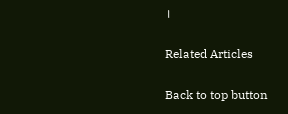।

Related Articles

Back to top button